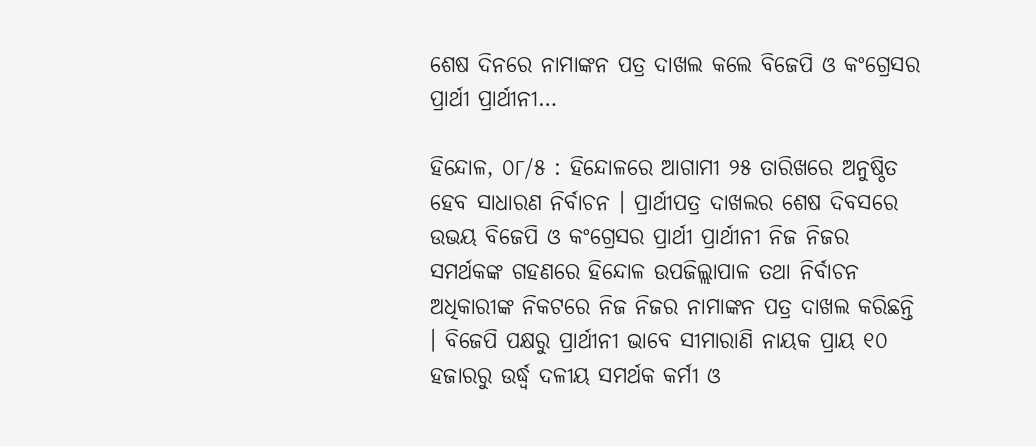ଶେଷ ଦିନରେ ନାମାଙ୍କନ ପତ୍ର ଦାଖଲ କଲେ ବିଜେପି ଓ କଂଗ୍ରେସର ପ୍ରାର୍ଥୀ ପ୍ରାର୍ଥୀନୀ…

ହିନ୍ଦୋଳ, ୦୮/୫ : ହିନ୍ଦୋଳରେ ଆଗାମୀ ୨୫ ତାରିଖରେ ଅନୁଷ୍ଠିତ ହେବ ସାଧାରଣ ନିର୍ବାଚନ । ପ୍ରାର୍ଥୀପତ୍ର ଦାଖଲର ଶେଷ ଦିବସରେ ଉଭୟ ବିଜେପି ଓ କଂଗ୍ରେସର ପ୍ରାର୍ଥୀ ପ୍ରାର୍ଥୀନୀ ନିଜ ନିଜର ସମର୍ଥକଙ୍କ ଗହଣରେ ହିନ୍ଦୋଳ ଉପଜିଲ୍ଲାପାଳ ତଥା ନିର୍ବାଚନ ଅଧିକାରୀଙ୍କ ନିକଟରେ ନିଜ ନିଜର ନାମାଙ୍କନ ପତ୍ର ଦାଖଲ କରିଛନ୍ତି । ବିଜେପି ପକ୍ଷରୁ ପ୍ରାର୍ଥୀନୀ ଭାବେ ସୀମାରାଣି ନାୟକ ପ୍ରାୟ ୧୦ ହଜାରରୁ ଉର୍ଦ୍ଧ୍ୱ ଦଳୀୟ ସମର୍ଥକ କର୍ମୀ ଓ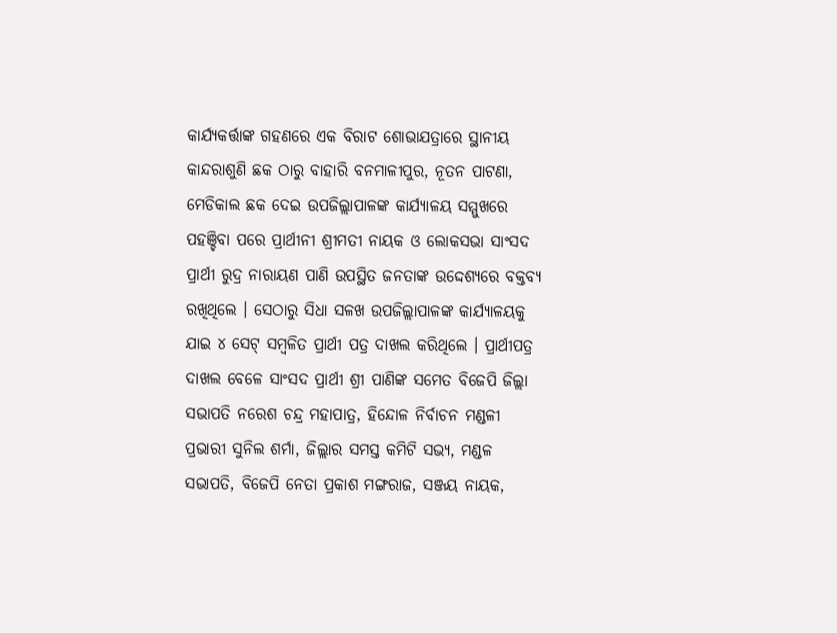କାର୍ଯ୍ୟକର୍ତ୍ତାଙ୍କ ଗହଣରେ ଏକ ବିରାଟ ଶୋଭାଯତ୍ରାରେ ସ୍ଥାନୀୟ କାନ୍ଦରାଶୁଣି ଛକ ଠାରୁ ବାହାରି ବନମାଳୀପୁର, ନୂତନ ପାଟଣା, ମେଡିକାଲ ଛକ ଦେଇ ଉପଜିଲ୍ଲାପାଳଙ୍କ କାର୍ଯ୍ୟାଳୟ ସମ୍ମୁଖରେ ପହଞ୍ଚିବା ପରେ ପ୍ରାର୍ଥୀନୀ ଶ୍ରୀମତୀ ନାୟକ ଓ ଲୋକସଭା ସାଂସଦ ପ୍ରାର୍ଥୀ ରୁଦ୍ର ନାରାୟଣ ପାଣି ଉପସ୍ଥିତ ଜନତାଙ୍କ ଉଦ୍ଦେଶ୍ୟରେ ବକ୍ତବ୍ୟ ରଖିଥିଲେ । ସେଠାରୁ ସିଧା ସଳଖ ଉପଜିଲ୍ଲାପାଳଙ୍କ କାର୍ଯ୍ୟାଳୟକୁ ଯାଇ ୪ ସେଟ୍ ସମ୍ବଳିତ ପ୍ରାର୍ଥୀ ପତ୍ର ଦାଖଲ କରିଥିଲେ । ପ୍ରାର୍ଥୀପତ୍ର ଦାଖଲ ବେଳେ ସାଂସଦ ପ୍ରାର୍ଥୀ ଶ୍ରୀ ପାଣିଙ୍କ ସମେତ ବିଜେପି ଜିଲ୍ଲା ସଭାପତି ନରେଶ ଚନ୍ଦ୍ର ମହାପାତ୍ର, ହିନ୍ଦୋଳ ନିର୍ବାଚନ ମଣ୍ଡଳୀ ପ୍ରଭାରୀ ସୁନିଲ ଶର୍ମା, ଜିଲ୍ଲାର ସମସ୍ତ କମିଟି ସଭ୍ୟ, ମଣ୍ଡଳ ସଭାପତି, ବିଜେପି ନେତା ପ୍ରକାଶ ମଙ୍ଗରାଜ, ସଞ୍ଜୟ ନାୟକ,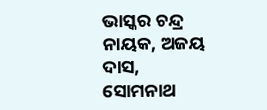ଭାସ୍କର ଚନ୍ଦ୍ର ନାୟକ, ଅଜୟ ଦାସ, ସୋମନାଥ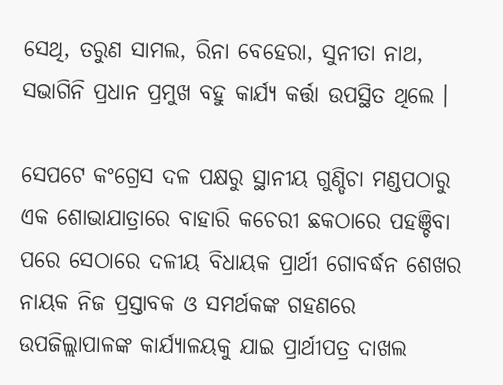ସେଥି, ତରୁଣ ସାମଲ, ରିନା ବେହେରା, ସୁନୀତା ନାଥ, ସଭାଗିନି ପ୍ରଧାନ ପ୍ରମୁଖ ବହୁ କାର୍ଯ୍ୟ କର୍ତ୍ତା ଉପସ୍ଥିତ ଥିଲେ ।

ସେପଟେ କଂଗ୍ରେସ ଦଳ ପକ୍ଷରୁ ସ୍ଥାନୀୟ ଗୁଣ୍ଡିଚା ମଣ୍ଡପଠାରୁ ଏକ ଶୋଭାଯାତ୍ରାରେ ବାହାରି କଚେରୀ ଛକଠାରେ ପହଞ୍ଚିବା ପରେ ସେଠାରେ ଦଳୀୟ ବିଧାୟକ ପ୍ରାର୍ଥୀ ଗୋବର୍ଦ୍ଧନ ଶେଖର ନାୟକ ନିଜ ପ୍ରସ୍ତାବକ ଓ ସମର୍ଥକଙ୍କ ଗହଣରେ ଉପଜିଲ୍ଲାପାଳଙ୍କ କାର୍ଯ୍ୟାଳୟକୁ ଯାଇ ପ୍ରାର୍ଥୀପତ୍ର ଦାଖଲ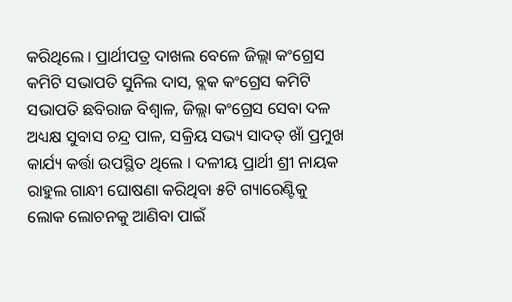କରିଥିଲେ । ପ୍ରାର୍ଥୀପତ୍ର ଦାଖଲ ବେଳେ ଜିଲ୍ଲା କଂଗ୍ରେସ କମିଟି ସଭାପତି ସୁନିଲ ଦାସ, ବ୍ଲକ କଂଗ୍ରେସ କମିଟି ସଭାପତି ଛବିରାଜ ବିଶ୍ୱାଳ, ଜିଲ୍ଲା କଂଗ୍ରେସ ସେବା ଦଳ ଅଧ୍ୟକ୍ଷ ସୁବାସ ଚନ୍ଦ୍ର ପାଳ, ସକ୍ରିୟ ସଭ୍ୟ ସାଦତ୍ ଖାଁ ପ୍ରମୁଖ କାର୍ଯ୍ୟ କର୍ତ୍ତା ଉପସ୍ଥିତ ଥିଲେ । ଦଳୀୟ ପ୍ରାର୍ଥୀ ଶ୍ରୀ ନାୟକ ରାହୁଲ ଗାନ୍ଧୀ ଘୋଷଣା କରିଥିବା ୫ଟି ଗ୍ୟାରେଣ୍ଟିକୁ ଲୋକ ଲୋଚନକୁ ଆଣିବା ପାଇଁ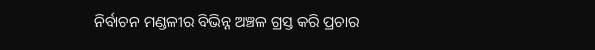ନିର୍ବାଚନ ମଣ୍ଡଳୀର ବିଭିନ୍ନ ଅଞ୍ଚଳ ଗ୍ରସ୍ତ କରି ପ୍ରଚାର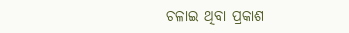ଚଳାଇ ଥିବା ପ୍ରକାଶ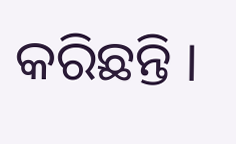କରିଛନ୍ତି ।